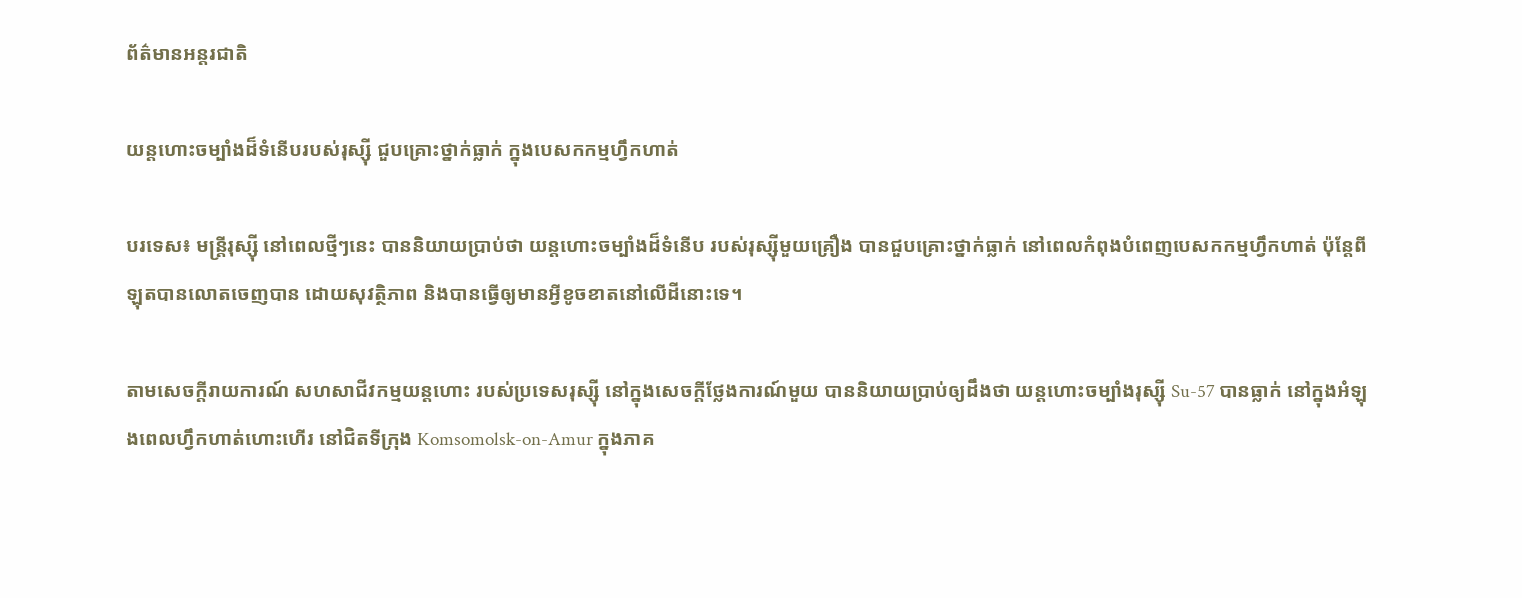ព័ត៌មានអន្តរជាតិ

យន្តហោះចម្បាំងដ៏ទំនើបរបស់រុស្ស៊ី ជួបគ្រោះថ្នាក់ធ្លាក់ ក្នុងបេសកកម្មហ្វឹកហាត់

បរទេស៖ មន្ត្រីរុស្ស៊ី នៅពេលថ្មីៗនេះ បាននិយាយប្រាប់ថា យន្តហោះចម្បាំងដ៏ទំនើប របស់រុស្ស៊ីមួយគ្រឿង បានជួបគ្រោះថ្នាក់ធ្លាក់ នៅពេលកំពុងបំពេញបេសកកម្មហ្វឹកហាត់ ប៉ុន្តែពីឡុតបានលោតចេញបាន ដោយសុវត្ថិភាព និងបានធ្វើឲ្យមានអ្វីខូចខាតនៅលើដីនោះទេ។

តាមសេចក្តីរាយការណ៍ សហសាជីវកម្មយន្តហោះ របស់ប្រទេសរុស្ស៊ី នៅក្នុងសេចក្តីថ្លែងការណ៍មួយ បាននិយាយប្រាប់ឲ្យដឹងថា យន្តហោះចម្បាំងរុស្ស៊ី Su-57 បានធ្លាក់ នៅក្នុងអំឡុងពេលហ្វឹកហាត់ហោះហើរ នៅជិតទីក្រុង Komsomolsk-on-Amur ក្នុងភាគ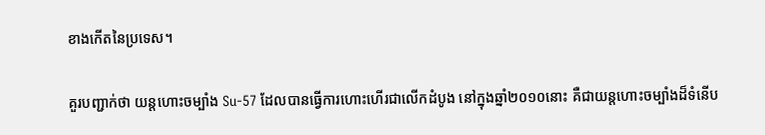ខាងកើតនៃប្រទេស។

គួរបញ្ជាក់ថា យន្តហោះចម្បាំង Su-57 ដែលបានធ្វើការហោះហើរជាលើកដំបូង នៅក្នុងឆ្នាំ២០១០នោះ គឺជាយន្តហោះចម្បាំងដ៏ទំនើប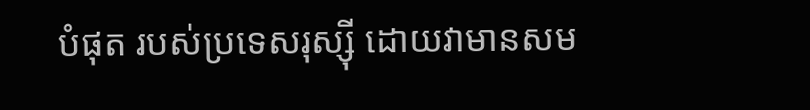បំផុត របស់ប្រទេសរុស្ស៊ី ដោយវាមានសម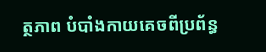ត្ថភាព បំបាំងកាយគេចពីប្រព័ន្ធ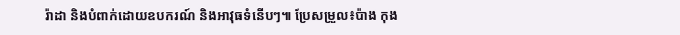រ៉ាដា និងបំពាក់ដោយឧបករណ៍ និងអាវុធទំនើបៗ៕ ប្រែសម្រួល៖ប៉ាង កុង